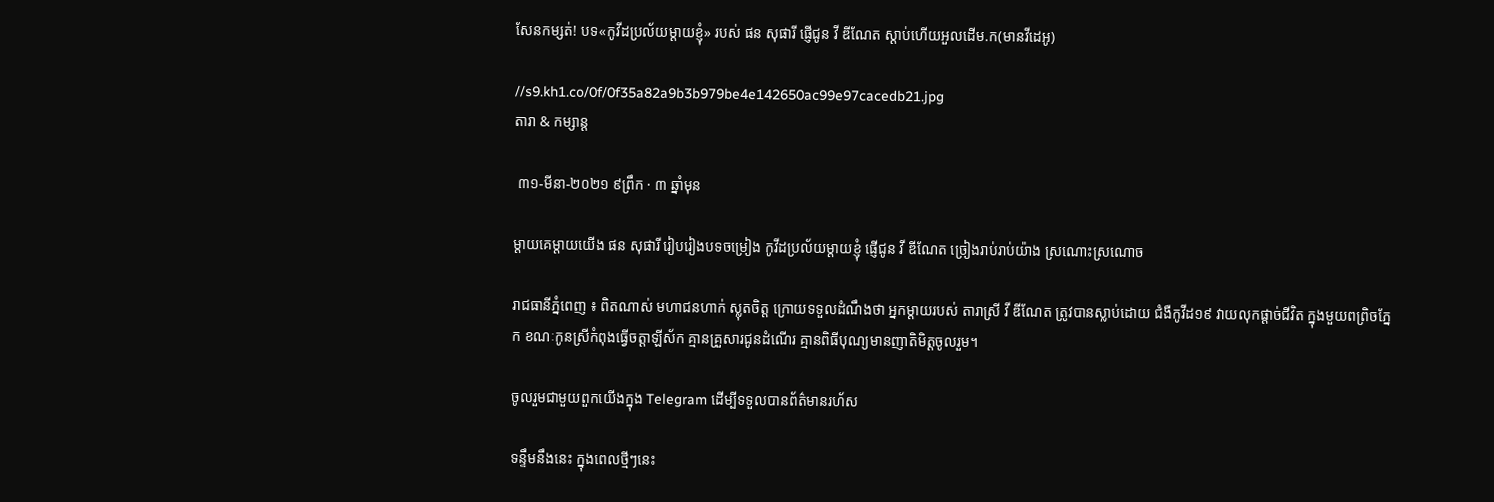សែនកម្សត់! បទ«កូវីដប្រល័យម្តាយខ្ញុំ» របស់ ផន សុផារី ផ្ញើជូន វី ឌីណែត ស្តាប់ហើយអួលដើម.ក(មានវីដេអូ)

//s9.kh1.co/0f/0f35a82a9b3b979be4e142650ac99e97cacedb21.jpg
តារា & កម្សាន្ដ

 ៣១-មីនា-២០២១ ៩ព្រឹក · ៣ ឆ្នាំមុន

ម្តាយគេម្តាយយើង ផន សុផារី រៀបរៀងបទចម្រៀង កូវីដប្រល័យម្តាយខ្ញុំ ផ្ញើជូន វី ឌីណែត ច្រៀងរាប់រាប់យ៉ាង ស្រណោះស្រណោច

រាជធានីភ្នំពេញ ៖ ពិតណាស់ មហាជនហាក់ ស្លុតចិត្ត ក្រោយទទួលដំណឹងថា អ្នកម្តាយរបស់ តារាស្រី វី ឌីណែត ត្រូវបានស្លាប់ដោយ ជំងឺកូវីដ១៩ វាយលុកផ្តាច់ជីវិត ក្នុងមួយពព្រិចភ្នែក ខណៈកូនស្រីកំពុងធ្វើចត្តាឡីស័ក គ្មានគ្រួសារជូនដំណើរ គ្មានពិធីបុណ្យមានញាតិមិត្តចូលរួម។

ចូលរួមជាមួយពួកយើងក្នុង Telegram ដើម្បីទទួលបានព័ត៌មានរហ័ស

ទន្ទឹមនឹងនេះ ក្នុងពេលថ្មីៗនេះ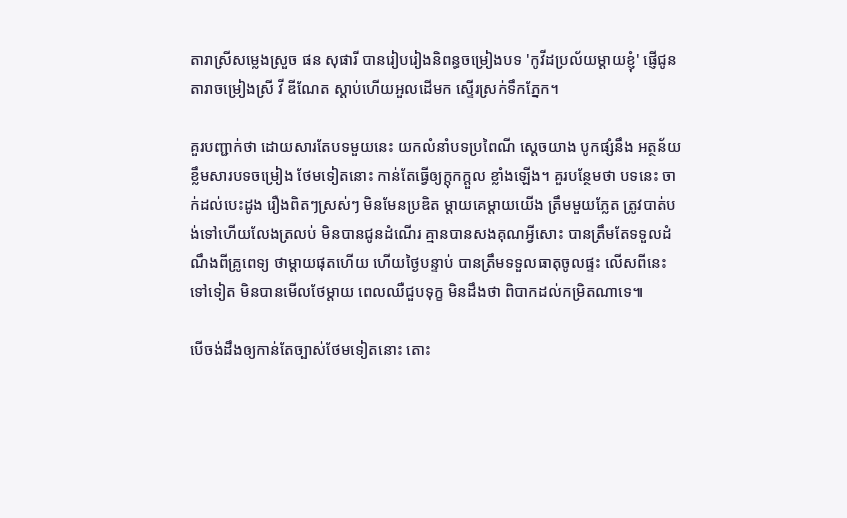តារាស្រីសម្លេងស្រួច ផន សុផារី បានរៀបរៀងនិពន្ធចម្រៀងបទ 'កូវីដប្រល័យម្តាយខ្ញុំ' ផ្ញើជូនតារាចម្រៀងស្រី វី ឌីណែត ស្តាប់ហើយអួលដើមក ស្ទើរស្រក់ទឹកភ្នែក។

គួរបញ្ជាក់ថា ដោយសារតែបទមួយនេះ យកលំនាំបទប្រពៃណី ស្តេចយាង បូកផ្សំនឹង អត្ថន័យខ្លឹមសារបទចម្រៀង ថែមទៀតនោះ កាន់តែធ្វើឲ្យក្តុកក្តួល ខ្លាំងឡើង។ គួរបន្ថែមថា បទនេះ ចាក់ដល់បេះដូង រឿងពិតៗស្រស់ៗ មិនមែនប្រឌិត ម្តាយគេម្តាយយើង ត្រឹមមួយភ្លែត ត្រូវបាត់បង់ទៅហើយលែងត្រលប់ មិនបានជូនដំណើរ គ្មានបានសងគុណអ្វីសោះ បានត្រឹមតែទទួលដំណឹងពីគ្រូពេទ្យ ថាម្តាយផុតហើយ ហើយថ្ងៃបន្ទាប់ បានត្រឹមទទួលធាតុចូលផ្ទះ លើសពីនេះទៅទៀត មិនបានមើលថែម្តាយ ពេលឈឺជួបទុក្ខ មិនដឹងថា ពិបាកដល់កម្រិតណាទេ៕

បើចង់ដឹងឲ្យកាន់តែច្បាស់ថែមទៀតនោះ តោះ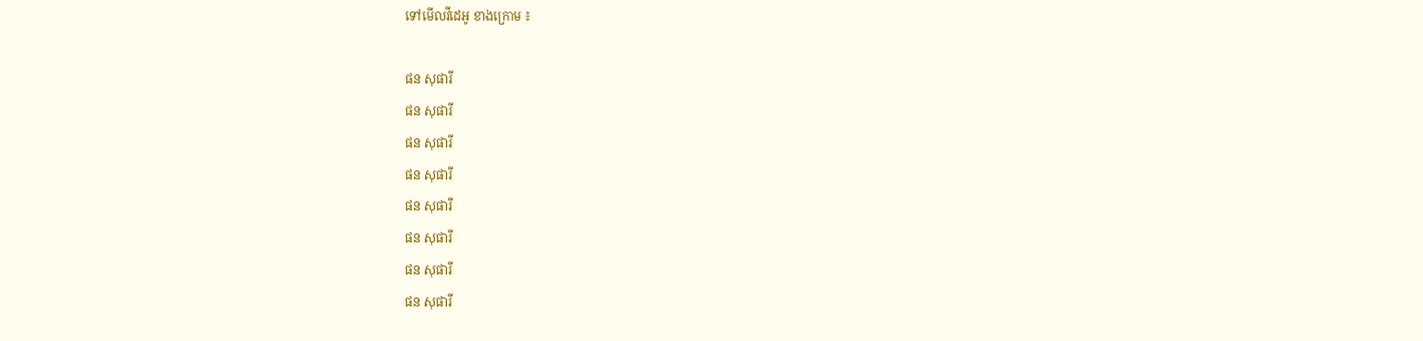ទៅមើលវីដេអូ ខាងក្រោម ៖

ផន សុផារី
ផន សុផារី
ផន សុផារី
ផន សុផារី
ផន សុផារី
ផន សុផារី
ផន សុផារី
ផន សុផារី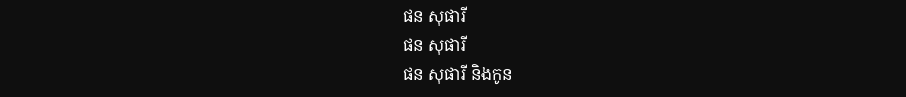ផន សុផារី
ផន សុផារី
ផន សុផារី និងកូន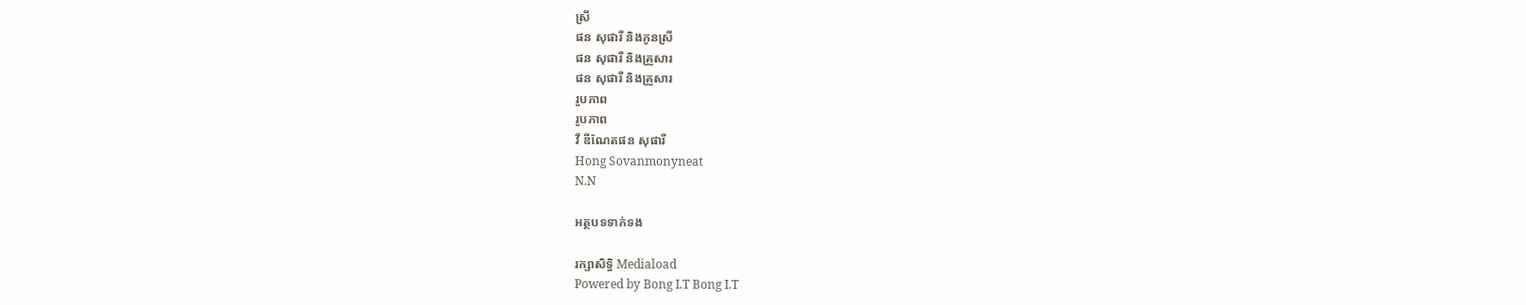ស្រី
ផន សុផារី និងកូនស្រី
ផន សុផារី និងគ្រួសារ
ផន សុផារី និងគ្រួសារ
រូបភាព
រូបភាព
វី ឌីណែតផន សុផារី
Hong Sovanmonyneat
N.N

អត្ថបទទាក់ទង

រក្សាសិទ្ធិ Mediaload
Powered by Bong I.T Bong I.T